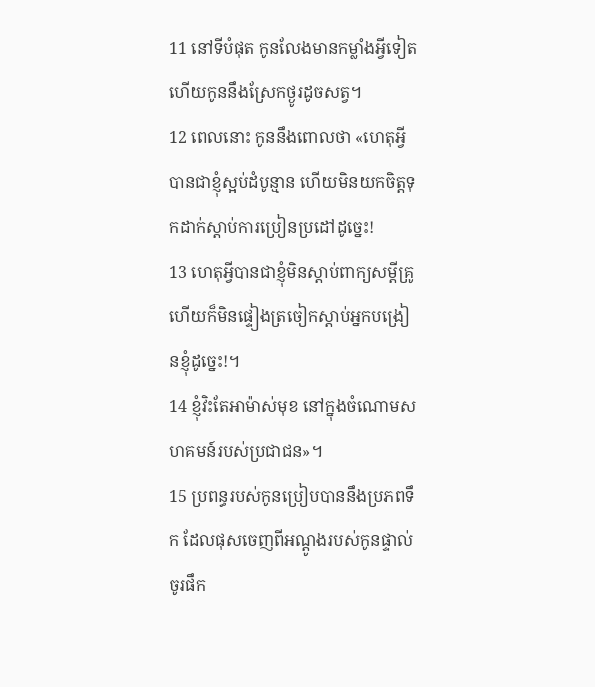11 នៅទីបំផុត កូនលែងមានកម្លាំងអ្វីទៀត ហើយកូននឹងស្រែកថ្ងូរដូចសត្វ។
12 ពេលនោះ កូននឹងពោលថា «ហេតុអ្វីបានជាខ្ញុំស្អប់ដំបូន្មាន ហើយមិនយកចិត្តទុកដាក់ស្ដាប់ការប្រៀនប្រដៅដូច្នេះ!
13 ហេតុអ្វីបានជាខ្ញុំមិនស្ដាប់ពាក្យសម្ដីគ្រូ ហើយក៏មិនផ្ទៀងត្រចៀកស្ដាប់អ្នកបង្រៀនខ្ញុំដូច្នេះ!។
14 ខ្ញុំវិះតែអាម៉ាស់មុខ នៅក្នុងចំណោមសហគមន៍របស់ប្រជាជន»។
15 ប្រពន្ធរបស់កូនប្រៀបបាននឹងប្រភពទឹក ដែលផុសចេញពីអណ្ដូងរបស់កូនផ្ទាល់ ចូរផឹក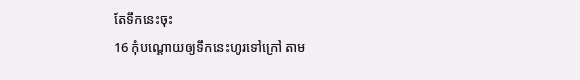តែទឹកនេះចុះ
16 កុំបណ្ដោយឲ្យទឹកនេះហូរទៅក្រៅ តាម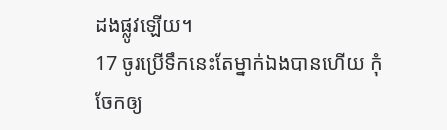ដងផ្លូវឡើយ។
17 ចូរប្រើទឹកនេះតែម្នាក់ឯងបានហើយ កុំចែកឲ្យ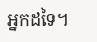អ្នកដទៃ។